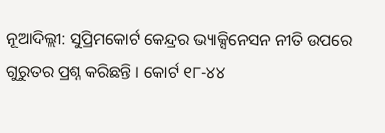ନୂଆଦିଲ୍ଲୀ: ସୁପ୍ରିମକୋର୍ଟ କେନ୍ଦ୍ରର ଭ୍ୟାକ୍ସିନେସନ ନୀତି ଉପରେ ଗୁରୁତର ପ୍ରଶ୍ନ କରିଛନ୍ତି । କୋର୍ଟ ୧୮-୪୪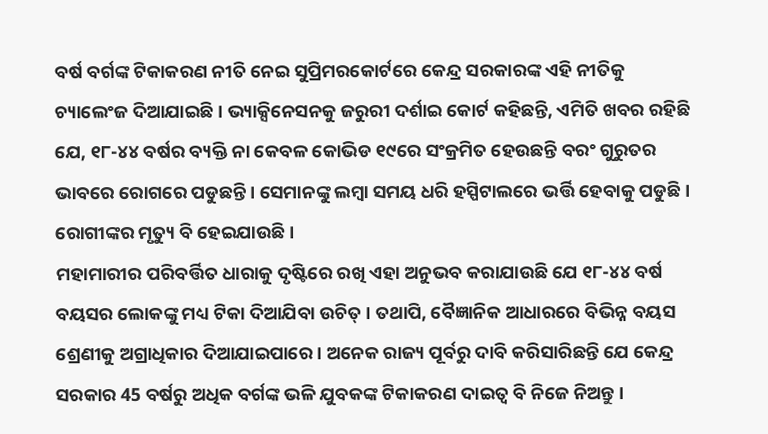ବର୍ଷ ବର୍ଗଙ୍କ ଟିକାକରଣ ନୀତି ନେଇ ସୁପ୍ରିମରକୋର୍ଟରେ କେନ୍ଦ୍ର ସରକାରଙ୍କ ଏହି ନୀତିକୁ ଚ୍ୟାଲେଂଜ ଦିଆଯାଇଛି । ଭ୍ୟାକ୍ସିନେସନକୁ ଜରୁରୀ ଦର୍ଶାଇ କୋର୍ଟ କହିଛନ୍ତି, ଏମିତି ଖବର ରହିଛି ଯେ, ୧୮-୪୪ ବର୍ଷର ବ୍ୟକ୍ତି ନା କେବଳ କୋଭିଡ ୧୯ରେ ସଂକ୍ରମିତ ହେଉଛନ୍ତି ବରଂ ଗୁରୁତର ଭାବରେ ରୋଗରେ ପଡୁଛନ୍ତି । ସେମାନଙ୍କୁ ଲମ୍ବା ସମୟ ଧରି ହସ୍ପିଟାଲରେ ଭର୍ତ୍ତି ହେବାକୁ ପଡୁଛି । ରୋଗୀଙ୍କର ମୃତ୍ୟୁ ବି ହେଇଯାଉଛି ।
ମହାମାରୀର ପରିବର୍ତ୍ତିତ ଧାରାକୁ ଦୃଷ୍ଟିରେ ରଖି ଏହା ଅନୁଭବ କରାଯାଉଛି ଯେ ୧୮-୪୪ ବର୍ଷ ବୟସର ଲୋକଙ୍କୁ ମଧ୍ୟ ଟିକା ଦିଆଯିବା ଉଚିତ୍ । ତଥାପି, ବୈଜ୍ଞାନିକ ଆଧାରରେ ବିଭିନ୍ନ ବୟସ ଶ୍ରେଣୀକୁ ଅଗ୍ରାଧିକାର ଦିଆଯାଇପାରେ । ଅନେକ ରାଜ୍ୟ ପୂର୍ବରୁ ଦାବି କରିସାରିଛନ୍ତି ଯେ କେନ୍ଦ୍ର ସରକାର 45 ବର୍ଷରୁ ଅଧିକ ବର୍ଗଙ୍କ ଭଳି ଯୁବକଙ୍କ ଟିକାକରଣ ଦାଇତ୍ୱ ବି ନିଜେ ନିଅନ୍ତୁ ।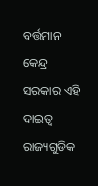ବର୍ତ୍ତମାନ କେନ୍ଦ୍ର ସରକାର ଏହି ଦାଇତ୍ୱ ରାଜ୍ୟଗୁଡିକ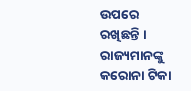ଉପରେ ରଖିଛନ୍ତି । ରାଜ୍ୟମାନଙ୍କୁ କରୋନା ଟିକା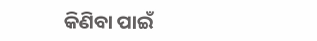କିଣିବା ପାଇଁ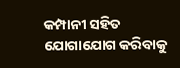କମ୍ପାନୀ ସହିତ ଯୋଗାଯୋଗ କରିବାକୁ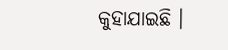କୁହାଯାଇଛି ।